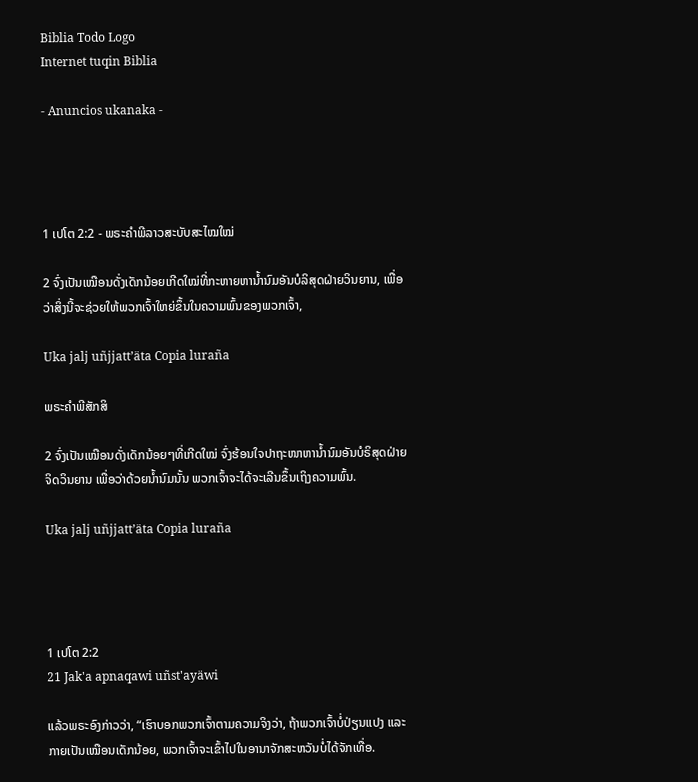Biblia Todo Logo
Internet tuqin Biblia

- Anuncios ukanaka -




1 ເປໂຕ 2:2 - ພຣະຄຳພີລາວສະບັບສະໄໝໃໝ່

2 ຈົ່ງເປັນເໝືອນດັ່ງເດັກນ້ອຍເກີດໃໝ່ທີ່ກະຫາຍຫານ້ຳນົມອັນບໍລິສຸດຝ່າຍວິນຍານ, ເພື່ອວ່າສິ່ງນີ້ຈະຊ່ວຍໃຫ້ພວກເຈົ້າໃຫຍ່ຂຶ້ນໃນຄວາມພົ້ນຂອງພວກເຈົ້າ,

Uka jalj uñjjattʼäta Copia luraña

ພຣະຄຳພີສັກສິ

2 ຈົ່ງເປັນເໝືອນດັ່ງເດັກນ້ອຍໆທີ່ເກີດໃໝ່ ຈົ່ງຮ້ອນໃຈປາຖະໜາຫານໍ້ານົມອັນບໍຣິສຸດຝ່າຍຈິດວິນຍານ ເພື່ອວ່າດ້ວຍນໍ້ານົມນັ້ນ ພວກເຈົ້າຈະໄດ້ຈະເລີນຂຶ້ນເຖິງຄວາມພົ້ນ.

Uka jalj uñjjattʼäta Copia luraña




1 ເປໂຕ 2:2
21 Jak'a apnaqawi uñst'ayäwi

ແລ້ວພຣະອົງກ່າວວ່າ, “ເຮົາບອກພວກເຈົ້າຕາມຄວາມຈິງວ່າ, ຖ້າພວກເຈົ້າບໍ່ປ່ຽນແປງ ແລະ ກາຍເປັນເໝືອນເດັກນ້ອຍ, ພວກເຈົ້າຈະເຂົ້າໄປໃນອານາຈັກສະຫວັນບໍ່ໄດ້ຈັກເທື່ອ.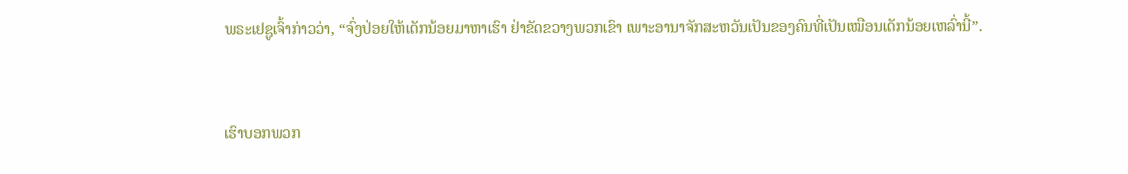ພຣະເຢຊູເຈົ້າກ່າວວ່າ, “ຈົ່ງປ່ອຍໃຫ້ເດັກນ້ອຍມາຫາເຮົາ ຢ່າຂັດຂວາງພວກເຂົາ ເພາະອານາຈັກສະຫວັນເປັນຂອງຄົນທີ່ເປັນເໝືອນເດັກນ້ອຍເຫລົ່ານີ້”.


ເຮົາບອກພວກ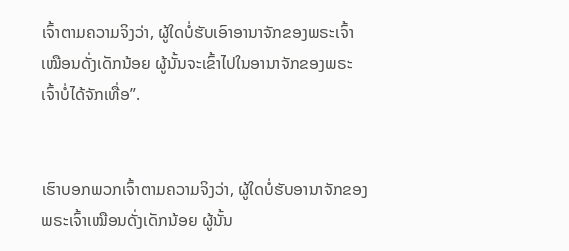ເຈົ້າຕາມຄວາມຈິງວ່າ, ຜູ້ໃດບໍ່ຮັບເອົາອານາຈັກຂອງພຣະເຈົ້າເໝືອນດັ່ງເດັກນ້ອຍ ຜູ້ນັ້ນຈະເຂົ້າໄປໃນອານາຈັກຂອງພຣະເຈົ້າບໍ່ໄດ້ຈັກເທື່ອ”.


ເຮົາບອກພວກເຈົ້າຕາມຄວາມຈິງວ່າ, ຜູ້ໃດບໍ່ຮັບອານາຈັກຂອງພຣະເຈົ້າເໝືອນດັ່ງເດັກນ້ອຍ ຜູ້ນັ້ນ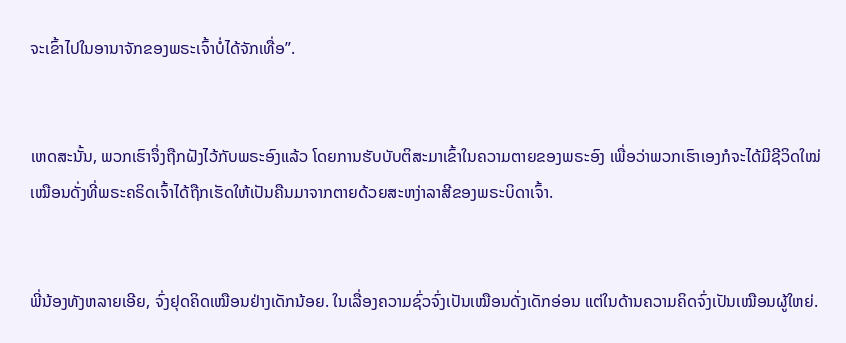ຈະເຂົ້າໄປໃນອານາຈັກຂອງພຣະເຈົ້າບໍ່ໄດ້ຈັກເທື່ອ”.


ເຫດສະນັ້ນ, ພວກເຮົາຈຶ່ງຖືກຝັງໄວ້ກັບພຣະອົງແລ້ວ ໂດຍການຮັບບັບຕິສະມາເຂົ້າໃນຄວາມຕາຍຂອງພຣະອົງ ເພື່ອວ່າພວກເຮົາເອງກໍຈະໄດ້ມີຊີວິດໃໝ່ ເໝືອນດັ່ງທີ່ພຣະຄຣິດເຈົ້າໄດ້ຖືກເຮັດໃຫ້ເປັນຄືນມາຈາກຕາຍດ້ວຍສະຫງ່າລາສີຂອງພຣະບິດາເຈົ້າ.


ພີ່ນ້ອງທັງຫລາຍເອີຍ, ຈົ່ງຢຸດຄິດເໝືອນຢ່າງເດັກນ້ອຍ. ໃນເລື່ອງຄວາມຊົ່ວຈົ່ງເປັນເໝືອນດັ່ງເດັກອ່ອນ ແຕ່ໃນດ້ານຄວາມຄິດຈົ່ງເປັນເໝືອນຜູ້ໃຫຍ່.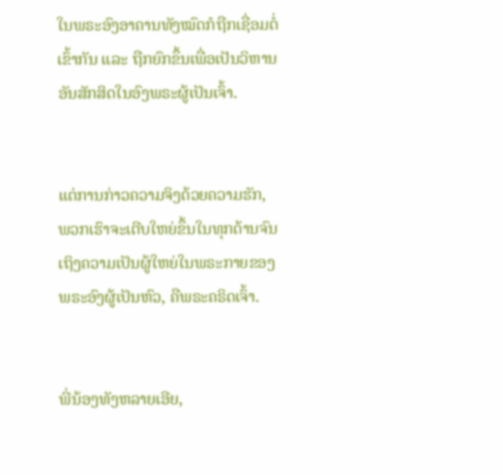ໃນພຣະອົງອາຄານທັງໝົດກໍຖືກເຊື່ອມຕໍ່ເຂົ້າກັນ ແລະ ຖືກຍົກຂຶ້ນເພື່ອເປັນວິຫານອັນສັກສິດໃນອົງພຣະຜູ້ເປັນເຈົ້າ.


ແຕ່ການກ່າວຄວາມຈິງດ້ວຍຄວາມຮັກ, ພວກເຮົາຈະເຕີບໃຫຍ່ຂຶ້ນໃນທຸກດ້ານຈົນເຖິງຄວາມເປັນຜູ້ໃຫຍ່ໃນພຣະກາຍຂອງພຣະອົງຜູ້ເປັນຫົວ, ຄືພຣະຄຣິດເຈົ້າ.


ພີ່ນ້ອງທັງຫລາຍເອີຍ,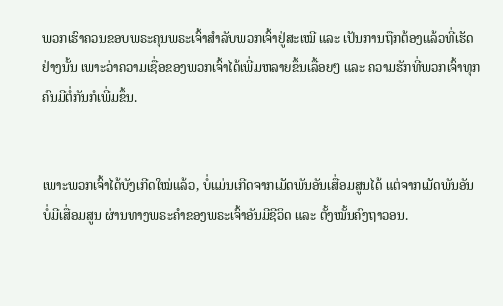ພວກເຮົາຄວນຂອບພຣະຄຸນພຣະເຈົ້າສຳລັບພວກເຈົ້າຢູ່ສະເໝີ ແລະ ເປັນການຖືກຕ້ອງແລ້ວທີ່ເຮັດຢ່າງນັ້ນ ເພາະວ່າຄວາມເຊື່ອຂອງພວກເຈົ້າໄດ້ເພີ່ມຫລາຍຂຶ້ນເລື້ອຍໆ ແລະ ຄວາມຮັກທີ່ພວກເຈົ້າທຸກຄົນມີຕໍ່ກັນກໍເພີ່ມຂຶ້ນ.


ເພາະພວກເຈົ້າໄດ້ບັງເກີດໃໝ່ແລ້ວ, ບໍ່ແມ່ນເກີດຈາກເມັດພັນອັນເສື່ອມສູນໄດ້ ແຕ່ຈາກເມັດພັນອັນບໍ່ມີເສື່ອມສູນ ຜ່ານທາງພຣະຄຳຂອງພຣະເຈົ້າອັນມີຊີວິດ ແລະ ຕັ້ງໝັ້ນຄົງຖາວອນ.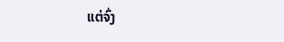ແຕ່ຈົ່ງ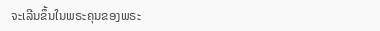ຈະເລີນຂຶ້ນໃນພຣະຄຸນຂອງພຣະ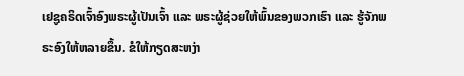ເຢຊູຄຣິດເຈົ້າອົງພຣະຜູ້ເປັນເຈົ້າ ແລະ ພຣະຜູ້ຊ່ວຍໃຫ້ພົ້ນຂອງພວກເຮົາ ແລະ ຮູ້ຈັກພຣະອົງໃຫ້ຫລາຍຂຶ້ນ. ຂໍໃຫ້ກຽດສະຫງ່າ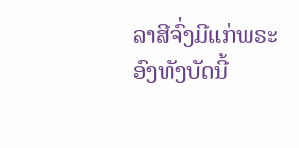ລາສີຈົ່ງມີແກ່ພຣະອົງທັງບັດນີ້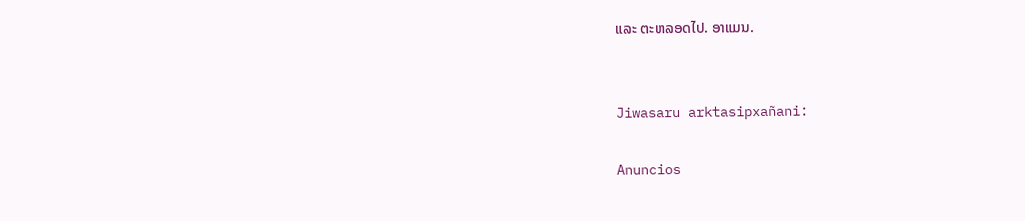ແລະ ຕະຫລອດໄປ. ອາແມນ.


Jiwasaru arktasipxañani:

Anuncios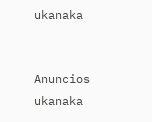ukanaka


Anuncios ukanaka